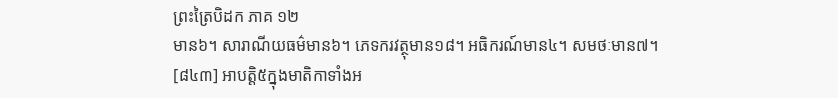ព្រះត្រៃបិដក ភាគ ១២
មាន៦។ សារាណីយធម៌មាន៦។ ភេទករវត្ថុមាន១៨។ អធិករណ៍មាន៤។ សមថៈមាន៧។
[៨៤៣] អាបត្ដិ៥ក្នុងមាតិកាទាំងអ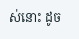ស់នោះ ដូច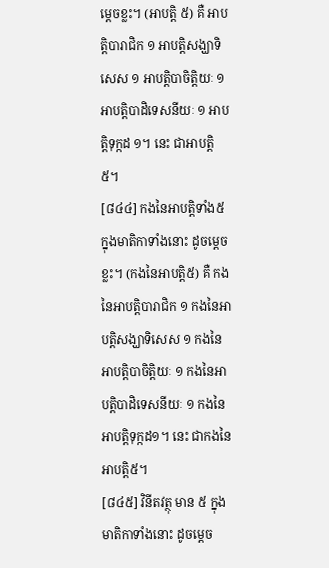ម្ដេចខ្លះ។ (អាបត្ដិ ៥) គឺ អាបត្ដិបារាជិក ១ អាបត្ដិសង្ឃាទិសេស ១ អាបត្ដិបាចិត្ដិយៈ ១ អាបត្ដិបាដិទេសនីយៈ ១ អាបត្ដិទុក្កដ ១។ នេះ ជាអាបត្ដិ៥។
[៨៤៤] កងនៃអាបត្ដិទាំង៥ ក្នុងមាតិកាទាំងនោះ ដូចម្ដេចខ្លះ។ (កងនៃអាបត្ដិ៥) គឺ កងនៃអាបត្ដិបារាជិក ១ កងនៃអាបត្ដិសង្ឃាទិសេស ១ កងនៃអាបត្ដិបាចិត្ដិយៈ ១ កងនៃអាបត្ដិបាដិទេសនីយៈ ១ កងនៃអាបត្ដិទុក្កដ១។ នេះ ជាកងនៃអាបត្ដិ៥។
[៨៤៥] វិនីតវត្ថុ មាន ៥ ក្នុងមាតិកាទាំងនោះ ដូចម្ដេច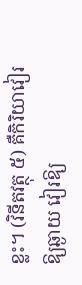ខ្លះ។ (វិនីតវត្ថុ ៥) គឺកិរិយាវៀរឱ្យឆ្ងាយ វៀរឱ្យ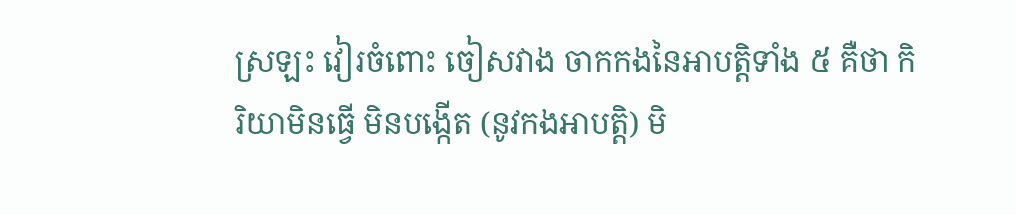ស្រឡះ វៀរចំពោះ ចៀសវាង ចាកកងនៃអាបត្ដិទាំង ៥ គឺថា កិរិយាមិនធ្វើ មិនបង្កើត (នូវកងអាបត្ដិ) មិ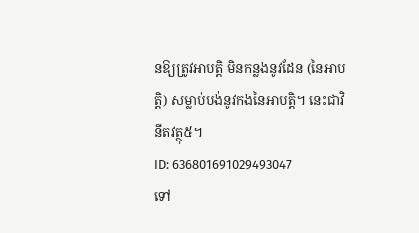នឱ្យត្រូវអាបត្ដិ មិនកន្លងនូវដែន (នៃអាបត្ដិ) សម្លាប់បង់នូវកងនៃអាបត្ដិ។ នេះជាវិនីតវត្ថុ៥។
ID: 636801691029493047
ទៅ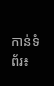កាន់ទំព័រ៖